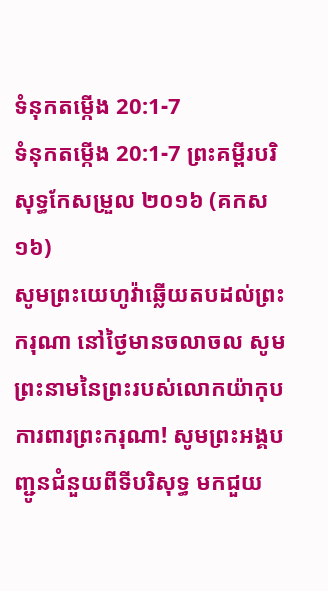ទំនុកតម្កើង 20:1-7
ទំនុកតម្កើង 20:1-7 ព្រះគម្ពីរបរិសុទ្ធកែសម្រួល ២០១៦ (គកស១៦)
សូមព្រះយេហូវ៉ាឆ្លើយតបដល់ព្រះករុណា នៅថ្ងៃមានចលាចល សូមព្រះនាមនៃព្រះរបស់លោកយ៉ាកុប ការពារព្រះករុណា! សូមព្រះអង្គបញ្ជូនជំនួយពីទីបរិសុទ្ធ មកជួយ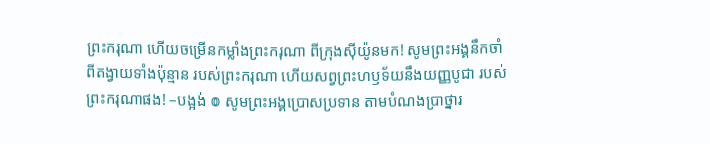ព្រះករុណា ហើយចម្រើនកម្លាំងព្រះករុណា ពីក្រុងស៊ីយ៉ូនមក! សូមព្រះអង្គនឹកចាំពីតង្វាយទាំងប៉ុន្មាន របស់ព្រះករុណា ហើយសព្វព្រះហឫទ័យនឹងយញ្ញបូជា របស់ព្រះករុណាផង! –បង្អង់ ៙ សូមព្រះអង្គប្រោសប្រទាន តាមបំណងប្រាថ្នារ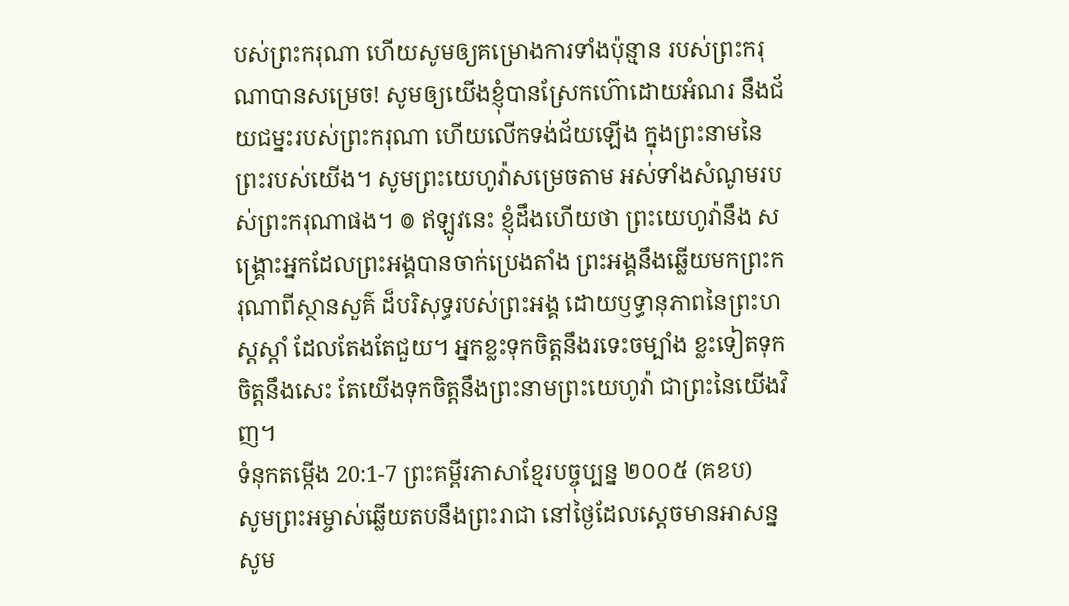បស់ព្រះករុណា ហើយសូមឲ្យគម្រោងការទាំងប៉ុន្មាន របស់ព្រះករុណាបានសម្រេច! សូមឲ្យយើងខ្ញុំបានស្រែកហ៊ោដោយអំណរ នឹងជ័យជម្នះរបស់ព្រះករុណា ហើយលើកទង់ជ័យឡើង ក្នុងព្រះនាមនៃព្រះរបស់យើង។ សូមព្រះយេហូវ៉ាសម្រេចតាម អស់ទាំងសំណូមរបស់ព្រះករុណាផង។ ៙ ឥឡូវនេះ ខ្ញុំដឹងហើយថា ព្រះយេហូវ៉ានឹង សង្គ្រោះអ្នកដែលព្រះអង្គបានចាក់ប្រេងតាំង ព្រះអង្គនឹងឆ្លើយមកព្រះករុណាពីស្ថានសួគ៌ ដ៏បរិសុទ្ធរបស់ព្រះអង្គ ដោយឫទ្ធានុភាពនៃព្រះហស្តស្តាំ ដែលតែងតែជួយ។ អ្នកខ្លះទុកចិត្តនឹងរទេះចម្បាំង ខ្លះទៀតទុកចិត្តនឹងសេះ តែយើងទុកចិត្តនឹងព្រះនាមព្រះយេហូវ៉ា ជាព្រះនៃយើងវិញ។
ទំនុកតម្កើង 20:1-7 ព្រះគម្ពីរភាសាខ្មែរបច្ចុប្បន្ន ២០០៥ (គខប)
សូមព្រះអម្ចាស់ឆ្លើយតបនឹងព្រះរាជា នៅថ្ងៃដែលស្ដេចមានអាសន្ន សូម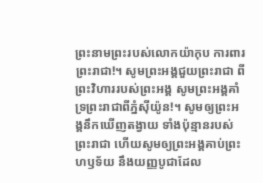ព្រះនាមព្រះរបស់លោកយ៉ាកុប ការពារព្រះរាជា!។ សូមព្រះអង្គជួយព្រះរាជា ពីព្រះវិហាររបស់ព្រះអង្គ សូមព្រះអង្គគាំទ្រព្រះរាជាពីភ្នំស៊ីយ៉ូន!។ សូមឲ្យព្រះអង្គនឹកឃើញតង្វាយ ទាំងប៉ុន្មានរបស់ព្រះរាជា ហើយសូមឲ្យព្រះអង្គគាប់ព្រះហឫទ័យ នឹងយញ្ញបូជាដែល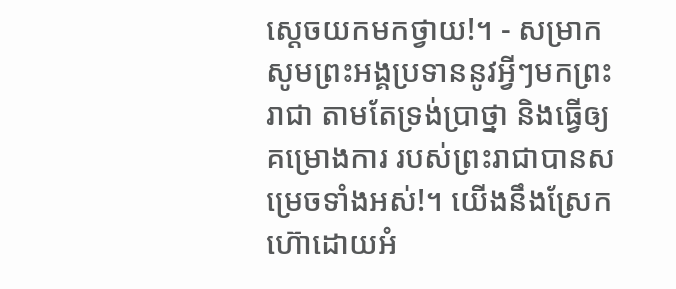ស្ដេចយកមកថ្វាយ!។ - សម្រាក សូមព្រះអង្គប្រទាននូវអ្វីៗមកព្រះរាជា តាមតែទ្រង់ប្រាថ្នា និងធ្វើឲ្យគម្រោងការ របស់ព្រះរាជាបានសម្រេចទាំងអស់!។ យើងនឹងស្រែកហ៊ោដោយអំ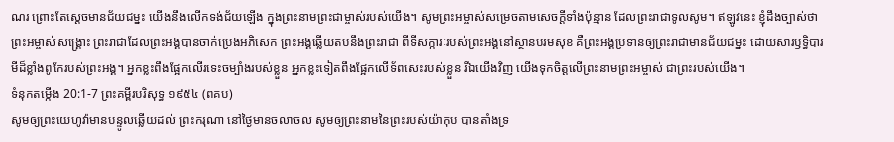ណរ ព្រោះតែស្ដេចមានជ័យជម្នះ យើងនឹងលើកទង់ជ័យឡើង ក្នុងព្រះនាមព្រះជាម្ចាស់របស់យើង។ សូមព្រះអម្ចាស់សម្រេចតាមសេចក្ដីទាំងប៉ុន្មាន ដែលព្រះរាជាទូលសូម។ ឥឡូវនេះ ខ្ញុំដឹងច្បាស់ថា ព្រះអម្ចាស់សង្គ្រោះ ព្រះរាជាដែលព្រះអង្គបានចាក់ប្រេងអភិសេក ព្រះអង្គឆ្លើយតបនឹងព្រះរាជា ពីទីសក្ការៈរបស់ព្រះអង្គនៅស្ថានបរមសុខ គឺព្រះអង្គប្រទានឲ្យព្រះរាជាមានជ័យជម្នះ ដោយសារឫទ្ធិបារមីដ៏ខ្លាំងពូកែរបស់ព្រះអង្គ។ អ្នកខ្លះពឹងផ្អែកលើរទេះចម្បាំងរបស់ខ្លួន អ្នកខ្លះទៀតពឹងផ្អែកលើទ័ពសេះរបស់ខ្លួន រីឯយើងវិញ យើងទុកចិត្តលើព្រះនាមព្រះអម្ចាស់ ជាព្រះរបស់យើង។
ទំនុកតម្កើង 20:1-7 ព្រះគម្ពីរបរិសុទ្ធ ១៩៥៤ (ពគប)
សូមឲ្យព្រះយេហូវ៉ាមានបន្ទូលឆ្លើយដល់ ព្រះករុណា នៅថ្ងៃមានចលាចល សូមឲ្យព្រះនាមនៃព្រះរបស់យ៉ាកុប បានតាំងទ្រ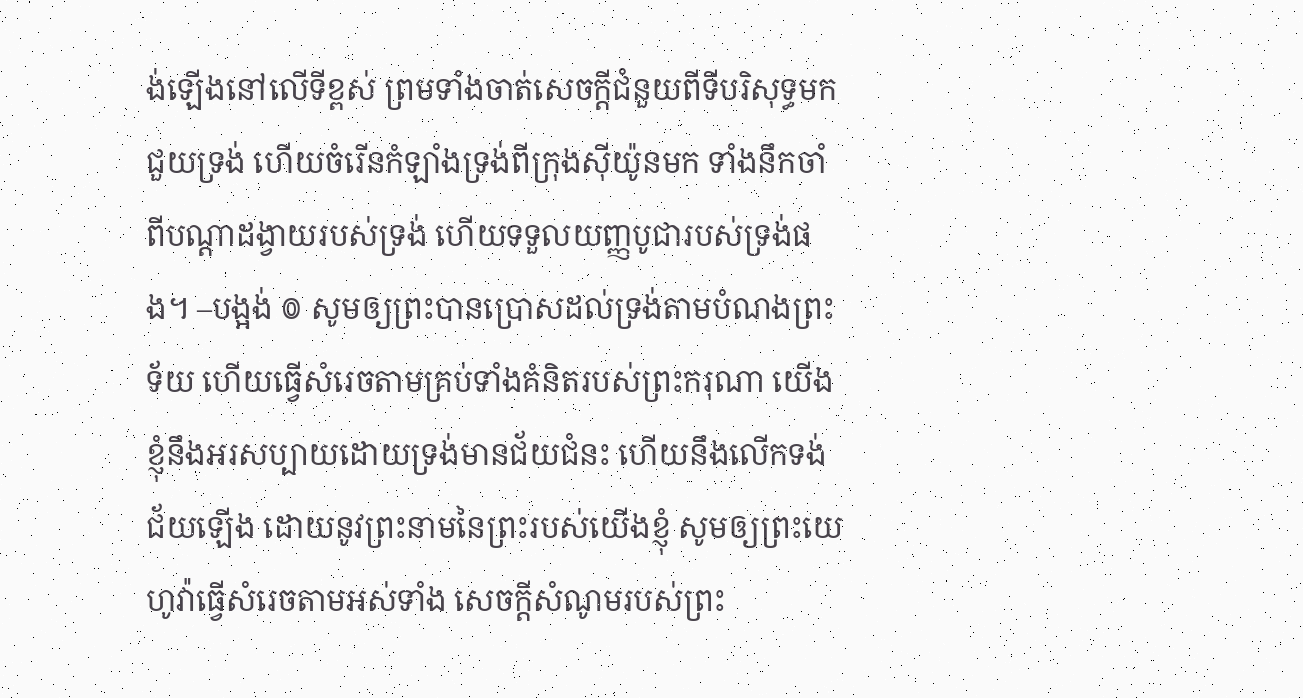ង់ឡើងនៅលើទីខ្ពស់ ព្រមទាំងចាត់សេចក្ដីជំនួយពីទីបរិសុទ្ធមកជួយទ្រង់ ហើយចំរើនកំឡាំងទ្រង់ពីក្រុងស៊ីយ៉ូនមក ទាំងនឹកចាំពីបណ្តាដង្វាយរបស់ទ្រង់ ហើយទទួលយញ្ញបូជារបស់ទ្រង់ផង។ –បង្អង់ ៙ សូមឲ្យព្រះបានប្រោសដល់ទ្រង់តាមបំណងព្រះទ័យ ហើយធ្វើសំរេចតាមគ្រប់ទាំងគំនិតរបស់ព្រះករុណា យើងខ្ញុំនឹងអរសប្បាយដោយទ្រង់មានជ័យជំនះ ហើយនឹងលើកទង់ជ័យឡើង ដោយនូវព្រះនាមនៃព្រះរបស់យើងខ្ញុំ សូមឲ្យព្រះយេហូវ៉ាធ្វើសំរេចតាមអស់ទាំង សេចក្ដីសំណូមរបស់ព្រះ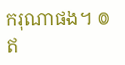ករុណាផង។ ៙ ឥ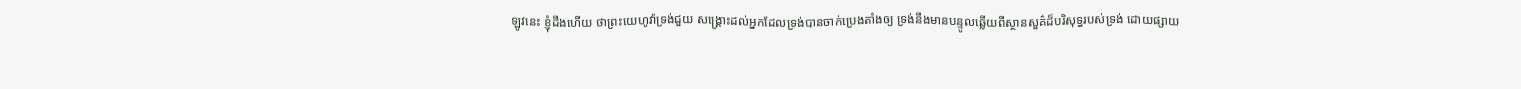ឡូវនេះ ខ្ញុំដឹងហើយ ថាព្រះយេហូវ៉ាទ្រង់ជួយ សង្គ្រោះដល់អ្នកដែលទ្រង់បានចាក់ប្រេងតាំងឲ្យ ទ្រង់នឹងមានបន្ទូលឆ្លើយពីស្ថានសួគ៌ដ៏បរិសុទ្ធរបស់ទ្រង់ ដោយផ្សាយ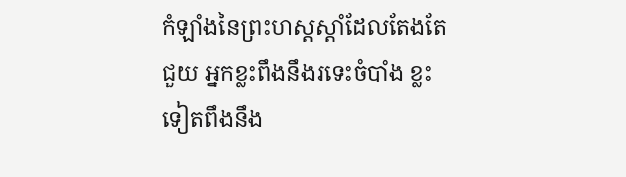កំឡាំងនៃព្រះហស្តស្តាំដែលតែងតែជួយ អ្នកខ្លះពឹងនឹងរទេះចំបាំង ខ្លះទៀតពឹងនឹង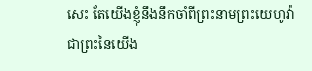សេះ តែយើងខ្ញុំនឹងនឹកចាំពីព្រះនាមព្រះយេហូវ៉ា ជាព្រះនៃយើង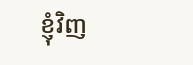ខ្ញុំវិញ